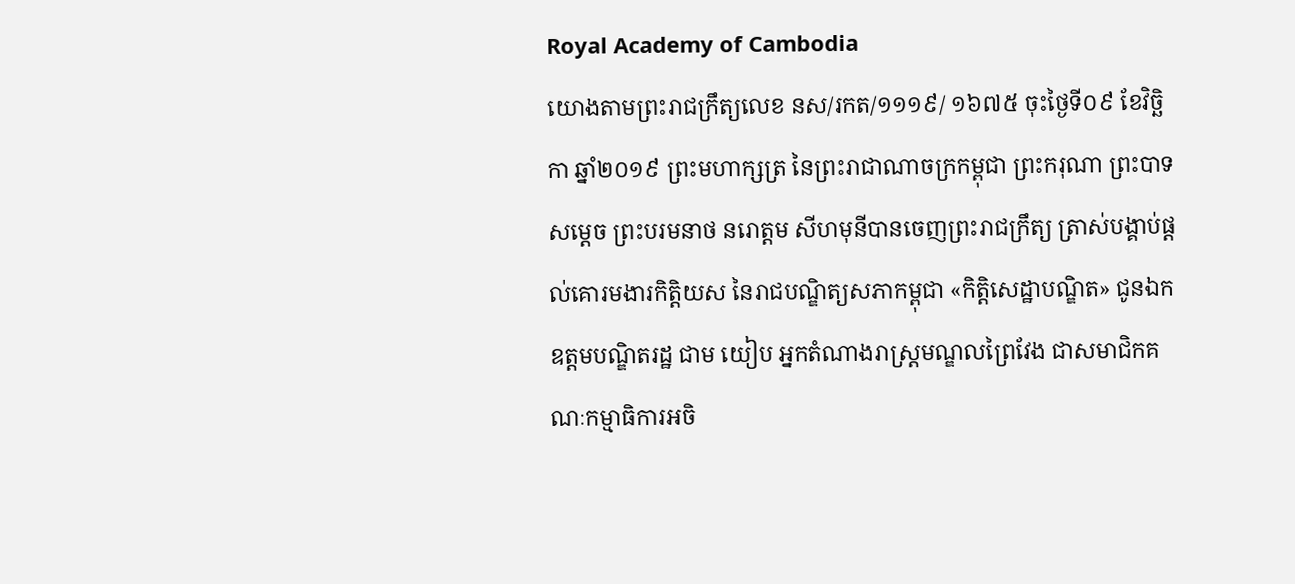Royal Academy of Cambodia
យោងតាមព្រះរាជក្រឹត្យលេខ នស/រកត/១១១៩/ ១៦៧៥ ចុះថ្ងៃទី០៩ ខែវិច្ឆិកា ឆ្នាំ២០១៩ ព្រះមហាក្សត្រ នៃព្រះរាជាណាចក្រកម្ពុជា ព្រះករុណា ព្រះបាទ សម្តេច ព្រះបរមនាថ នរោត្តម សីហមុនីបានចេញព្រះរាជក្រឹត្យ ត្រាស់បង្គាប់ផ្តល់គោរមងារកិត្តិយស នៃរាជបណ្ឌិត្យសភាកម្ពុជា «កិត្តិសេដ្ឋាបណ្ឌិត» ជូនឯកឧត្តមបណ្ឌិតរដ្ឋ ជាម យៀប អ្នកតំណាងរាស្រ្តមណ្ឌលព្រៃវែង ជាសមាជិកគណៈកម្មាធិការអចិ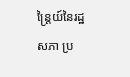ន្ត្រៃយ៍នៃរដ្ឋសភា ប្រ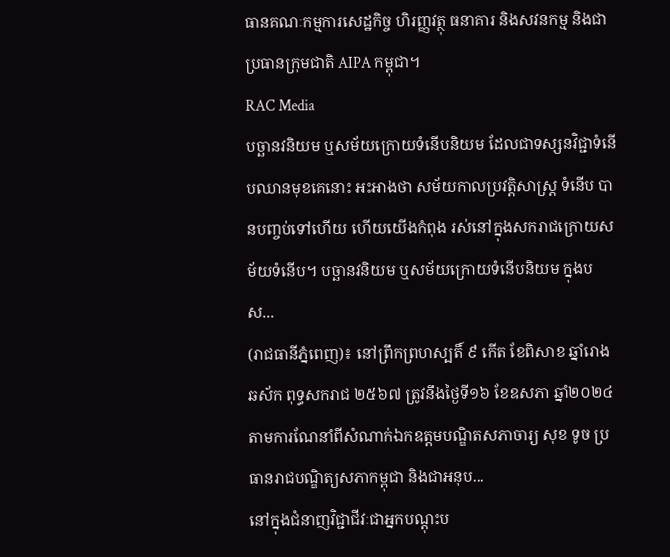ធានគណៈកម្មការសេដ្ឋកិច្ច ហិរញ្ញវត្ថុ ធនាគារ និងសវនកម្ម និងជាប្រធានក្រុមជាតិ AIPA កម្ពុជា។
RAC Media
បច្ឆានវនិយម ឬសម័យក្រោយទំនើបនិយម ដែលជាទស្សនវិជ្ជាទំនើបឈានមុខគេនោះ អះអាងថា សម័យកាលប្រវត្ដិសាស្ដ្រ ទំនើប បានបញ្ចប់ទៅហើយ ហើយយើងកំពុង រស់នៅក្នុងសករាជក្រោយសម័យទំនើប។ បច្ឆានវនិយម ឬសម័យក្រោយទំនើបនិយម ក្នុងបស...
(រាជធានីភ្នំពេញ)៖ នៅព្រឹកព្រហស្បតិ៍ ៩ កើត ខែពិសាខ ឆ្នាំរោង ឆស័ក ពុទ្ធសករាជ ២៥៦៧ ត្រូវនឹងថ្ងៃទី១៦ ខែឧសភា ឆ្នាំ២០២៤ តាមការណែនាំពីសំណាក់ឯកឧត្ដមបណ្ឌិតសភាចារ្យ សុខ ទូច ប្រធានរាជបណ្ឌិត្យសភាកម្ពុជា និងជាអនុប...
នៅក្នុងជំនាញវិជ្ជាជីវៈជាអ្នកបណ្ដុះប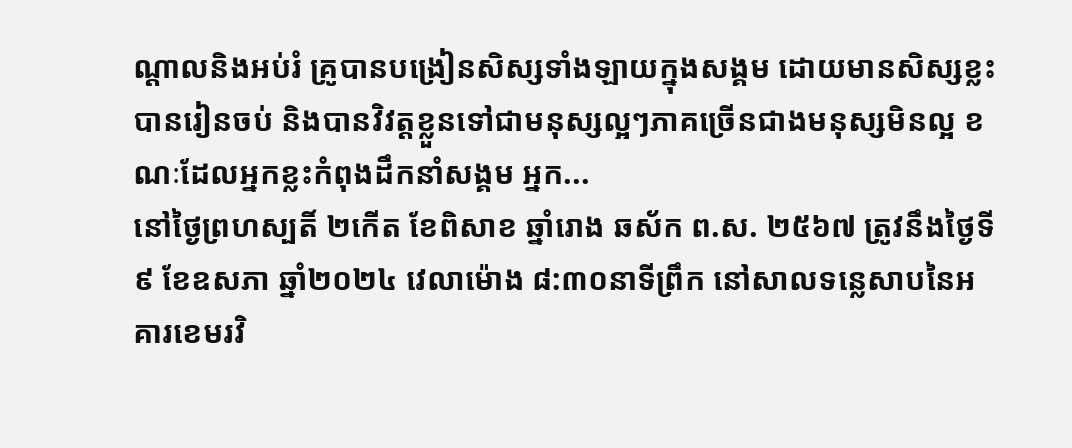ណ្ដាលនិងអប់រំ គ្រូបានបង្រៀនសិស្សទាំងឡាយក្នុងសង្គម ដោយមានសិស្សខ្លះបានរៀនចប់ និងបានវិវត្តខ្លួនទៅជាមនុស្សល្អៗភាគច្រើនជាងមនុស្សមិនល្អ ខណៈដែលអ្នកខ្លះកំពុងដឹកនាំសង្គម អ្នក...
នៅថ្ងៃព្រហស្បតិ៍ ២កើត ខែពិសាខ ឆ្នាំរោង ឆស័ក ព.ស. ២៥៦៧ ត្រូវនឹងថ្ងៃទី៩ ខែឧសភា ឆ្នាំ២០២៤ វេលាម៉ោង ៨:៣០នាទីព្រឹក នៅសាលទន្លេសាបនៃអគារខេមរវិ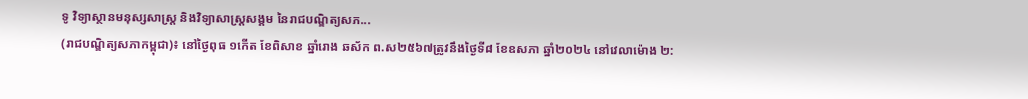ទូ វិទ្យាស្ថានមនុស្សសាស្រ្ត និងវិទ្យាសាស្រ្តសង្គម នៃរាជបណ្ឌិត្យសភ...
(រាជបណ្ឌិត្យសភាកម្ពុជា)៖ នៅថ្ងៃពុធ ១កើត ខែពិសាខ ឆ្នាំរោង ឆស័ក ព.ស២៥៦៧ត្រូវនឹងថ្ងៃទី៨ ខែឧសភា ឆ្នាំ២០២៤ នៅវេលាម៉ោង ២: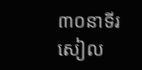៣០នាទីរសៀល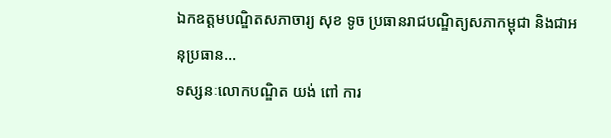ឯកឧត្តមបណ្ឌិតសភាចារ្យ សុខ ទូច ប្រធានរាជបណ្ឌិត្យសភាកម្ពុជា និងជាអនុប្រធាន...
ទស្សនៈលោកបណ្ឌិត យង់ ពៅ ការ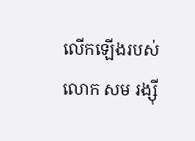លើកឡើងរបស់ លោក សម រង្ស៊ី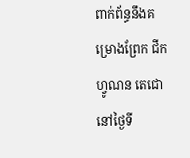ពាក់ព័ន្ធនឹងគម្រោងព្រែក ជីកហ្វូណន តេជោ នៅថ្ងៃទី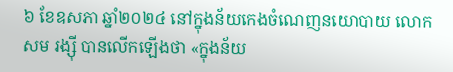៦ ខែឧសភា ឆ្នាំ២០២៤ នៅក្នុងន័យកេងចំណេញនយោបាយ លោក សម រង្ស៊ី បានលើកឡើងថា «ក្នុងន័យ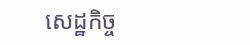សេដ្ឋកិច្ច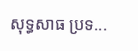សុទ្ធសាធ ប្រទ...